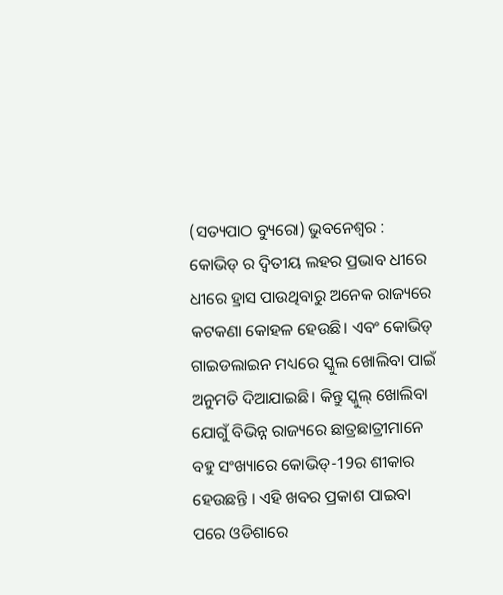(ସତ୍ୟପାଠ ବ୍ୟୁରୋ) ଭୁବନେଶ୍ୱର : କୋଭିଡ୍ ର ଦ୍ଵିତୀୟ ଲହର ପ୍ରଭାବ ଧୀରେ ଧୀରେ ହ୍ରାସ ପାଉଥିବାରୁ ଅନେକ ରାଜ୍ୟରେ କଟକଣା କୋହଳ ହେଉଛି। ଏବଂ କୋଭିଡ୍ ଗାଇଡଲାଇନ ମଧ୍ୟରେ ସ୍କୁଲ ଖୋଲିବା ପାଇଁ ଅନୁମତି ଦିଆଯାଇଛି। କିନ୍ତୁ ସ୍କୁଲ୍ ଖୋଲିବା ଯୋଗୁଁ ବିଭିନ୍ନ ରାଜ୍ୟରେ ଛାତ୍ରଛାତ୍ରୀମାନେ ବହୁ ସଂଖ୍ୟାରେ କୋଭିଡ୍-19ର ଶୀକାର ହେଉଛନ୍ତି । ଏହି ଖବର ପ୍ରକାଶ ପାଇବା ପରେ ଓଡିଶାରେ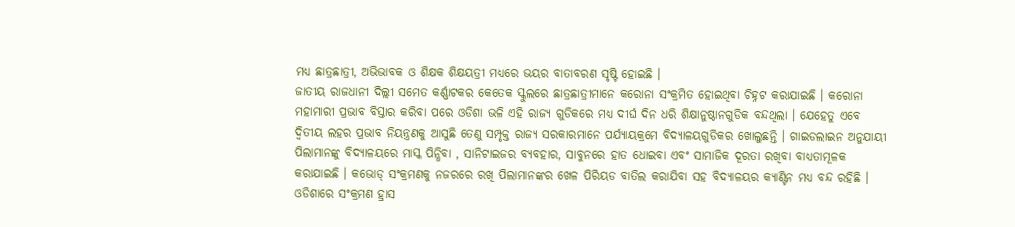ମଧ୍ୟ ଛାତ୍ରଛାତ୍ରୀ, ଅଭିଭାବକ ଓ ଶିକ୍ଷକ ଶିକ୍ଷୟତ୍ରୀ ମଧ୍ୟରେ ଭୟର ବାତାବରଣ ସୃଷ୍ଟି ହୋଇଛି ।
ଜାତୀୟ ରାଜଧାନୀ ଦିଲ୍ଲୀ ସମେତ କର୍ଣ୍ଣାଟକର କେତେକ ସ୍କୁଲରେ ଛାତ୍ରଛାତ୍ରୀମାନେ କରୋନା ସଂକ୍ରମିତ ହୋଇଥିବା ଚିହ୍ନଟ କରାଯାଇଛି । କରୋନା ମହାମାରୀ ପ୍ରଭାବ ବିସ୍ତାର କରିବା ପରେ ଓଡିଶା ଭଳି ଏହି ରାଜ୍ୟ ଗୁଡିକରେ ମଧ୍ୟ ଦୀର୍ଘ ଦିନ ଧରି ଶିକ୍ଷାନୁଷ୍ଠାନଗୁଡିକ ବନ୍ଦଥିଲା । ଯେହେତୁ ଏବେ ଦ୍ୱିତୀୟ ଲହର ପ୍ରଭାବ ନିୟନ୍ତ୍ରଣକୁ ଆସୁଛି ତେଣୁ ସମ୍ପୃକ୍ତ ରାଜ୍ୟ ସରକାରମାନେ ପର୍ଯ୍ୟାୟକ୍ରମେ ବିଦ୍ୟାଳୟଗୁଡିକର ଖୋଲୁଛନ୍ତି । ଗାଇଡଲାଇନ ଅନୁଯାୟୀ ପିଲାମାନଙ୍କୁ ବିଦ୍ୟାଳୟରେ ମାସ୍କ ପିନ୍ଧିବା , ସାନିଟାଇଜର ବ୍ୟବହାର, ସାବୁନରେ ହାତ ଧୋଇବା ଏବଂ ସାମାଜିକ ଦୂରତା ରଖିବା ବାଧ୍ୟତାମୂଳକ କରାଯାଇଛି । କଭୋଡ୍ ସଂକ୍ରମଣକୁ ନଜରରେ ରଖି ପିଲାମାନଙ୍କର ଖେଳ ପିରିୟଡ ବାତିଲ କରାଯିବା ସହ ବିଦ୍ୟାଳୟର କ୍ୟାଣ୍ଟିନ ମଧ୍ୟ ବନ୍ଦ ରହିଛି ।
ଓଡିଶାରେ ସଂକ୍ରମଣ ହ୍ରାସ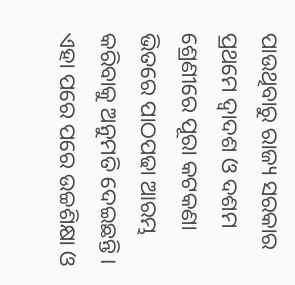ପାଉଥିବାରୁ ରାଜ୍ୟ ସରକାର ପ୍ରଥମେ ଦ୍ୱାଦଶ ଓ ଦଶମ ଶ୍ରେଣୀରେ ପୂରା କଟକଣା ଭିତରେ ପାଠପଢା ଆରମ୍ଭ କରିବାକୁ ଅନୁମତି ଦେଇଛନ୍ତି । ଏହା ପରେ ପରେ ଉଚ୍ଚଶିକ୍ଷା ଓ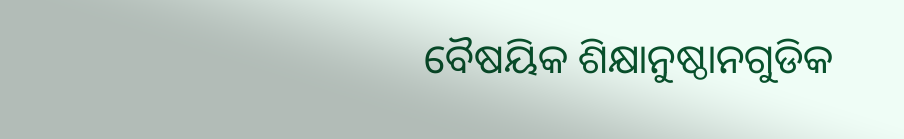ବୈଷୟିକ ଶିକ୍ଷାନୁଷ୍ଠାନଗୁଡିକ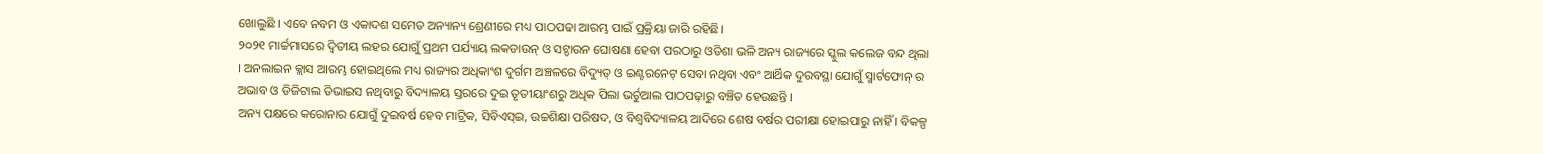ଖୋଲୁଛି । ଏବେ ନବମ ଓ ଏକାଦଶ ସମେତ ଅନ୍ୟାନ୍ୟ ଶ୍ରେଣୀରେ ମଧ୍ୟ ପାଠପଢା ଆରମ୍ଭ ପାଇଁ ପ୍ରକ୍ରିୟା ଜାରି ରହିଛି।
୨୦୨୧ ମାର୍ଚ୍ଚମାସରେ ଦ୍ଵିତୀୟ ଲହର ଯୋଗୁଁ ପ୍ରଥମ ପର୍ଯ୍ୟାୟ ଲକଡାଉନ୍ ଓ ସଟ୍ଡାଉନ ଘୋଷଣା ହେବା ପରଠାରୁ ଓଡିଶା ଭଳି ଅନ୍ୟ ରାଜ୍ୟରେ ସ୍କୁଲ କଲେଜ ବନ୍ଦ ଥିଲା । ଅନଲାଇନ କ୍ଲାସ ଆରମ୍ଭ ହୋଇଥିଲେ ମଧ୍ୟ ରାଜ୍ୟର ଅଧିକାଂଶ ଦୁର୍ଗମ ଅଞ୍ଚଳରେ ବିଦ୍ୟୁତ୍ ଓ ଇଣ୍ଟରନେଟ୍ ସେବା ନଥିବା ଏବଂ ଆର୍ଥିକ ଦୁରବସ୍ଥା ଯୋଗୁଁ ସ୍ମାର୍ଟଫୋନ୍ ର ଅଭାବ ଓ ଡିଜିଟାଲ ଡିଭାଇସ ନଥିବାରୁ ବିଦ୍ୟାଳୟ ସ୍ତରରେ ଦୁଇ ତୃତୀୟାଂଶରୁ ଅଧିକ ପିଲା ଭର୍ଚୁଆଲ ପାଠପଢ଼ାରୁ ବଞ୍ଚିତ ହେଉଛନ୍ତି ।
ଅନ୍ୟ ପକ୍ଷରେ କରୋନାର ଯୋଗୁଁ ଦୁଇବର୍ଷ ହେବ ମାଟ୍ରିକ, ସିବିଏସ୍ଇ, ଉଚ୍ଚଶିକ୍ଷା ପରିଷଦ, ଓ ବିଶ୍ୱବିଦ୍ୟାଳୟ ଆଦିରେ ଶେଷ ବର୍ଷର ପରୀକ୍ଷା ହୋଇପାରୁ ନାହିଁ । ବିକଳ୍ପ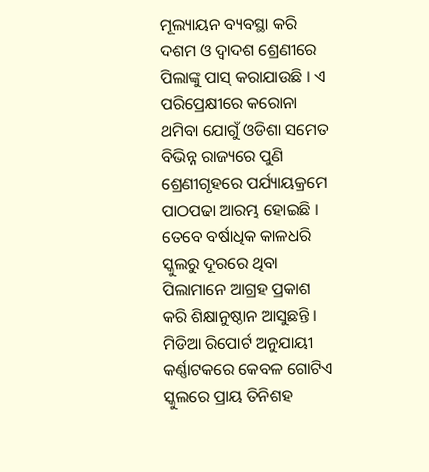ମୂଲ୍ୟାୟନ ବ୍ୟବସ୍ଥା କରି ଦଶମ ଓ ଦ୍ୱାଦଶ ଶ୍ରେଣୀରେ ପିଲାଙ୍କୁ ପାସ୍ କରାଯାଉଛି । ଏ ପରିପ୍ରେକ୍ଷୀରେ କରୋନା ଥମିବା ଯୋଗୁଁ ଓଡିଶା ସମେତ ବିଭିନ୍ନ ରାଜ୍ୟରେ ପୁଣି ଶ୍ରେଣୀଗୃହରେ ପର୍ଯ୍ୟାୟକ୍ରମେ ପାଠପଢା ଆରମ୍ଭ ହୋଇଛି । ତେବେ ବର୍ଷାଧିକ କାଳଧରି ସ୍କୁଲରୁ ଦୂରରେ ଥିବା ପିଲାମାନେ ଆଗ୍ରହ ପ୍ରକାଶ କରି ଶିକ୍ଷାନୁଷ୍ଠାନ ଆସୁଛନ୍ତି ।
ମିଡିଆ ରିପୋର୍ଟ ଅନୁଯାୟୀ କର୍ଣ୍ଣାଟକରେ କେବଳ ଗୋଟିଏ ସ୍କୁଲରେ ପ୍ରାୟ ତିନିଶହ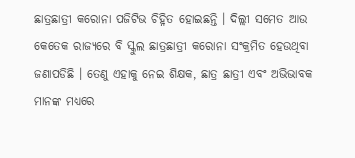ଛାତ୍ରଛାତ୍ରୀ କରୋନା ପଜିଟିଭ ଚିହ୍ନିତ ହୋଇଛନ୍ତି । ଦିଲ୍ଲୀ ସମେତ ଆଉ କେତେକ ରାଜ୍ୟରେ ବି ସ୍କୁଲ ଛାତ୍ରଛାତ୍ରୀ କରୋନା ସଂକ୍ରମିତ ହେଉଥିବା ଜଣାପଡିଛି । ତେଣୁ ଏହାକୁ ନେଇ ଶିକ୍ଷକ, ଛାତ୍ର ଛାତ୍ରୀ ଏବଂ ଅଭିଭାବକ ମାନଙ୍କ ମଧ୍ୟରେ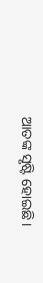ଆତଙ୍କ ସୃଷ୍ଟି ହୋଇଛି।